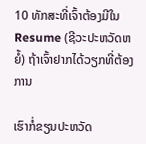10 ທັກສະທີ່ເຈົ້າຕ້ອງມີໃນ Resume (ຊີວະປະຫວັດຫຍໍ້) ຖ້າເຈົ້າຢາກໄດ້ວຽກທີ່ຕ້ອງການ

ເຮົາກໍ່ຂຽນປະຫວັດ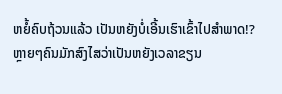ຫຍໍ້ຄົບຖ້ວນແລ້ວ ເປັນຫຍັງບໍ່ເອີ້ນເຮົາເຂົ້າໄປສໍາພາດ!?
ຫຼາຍໆຄົນມັກສົງໄສວ່າເປັນຫຍັງເວລາຂຽນ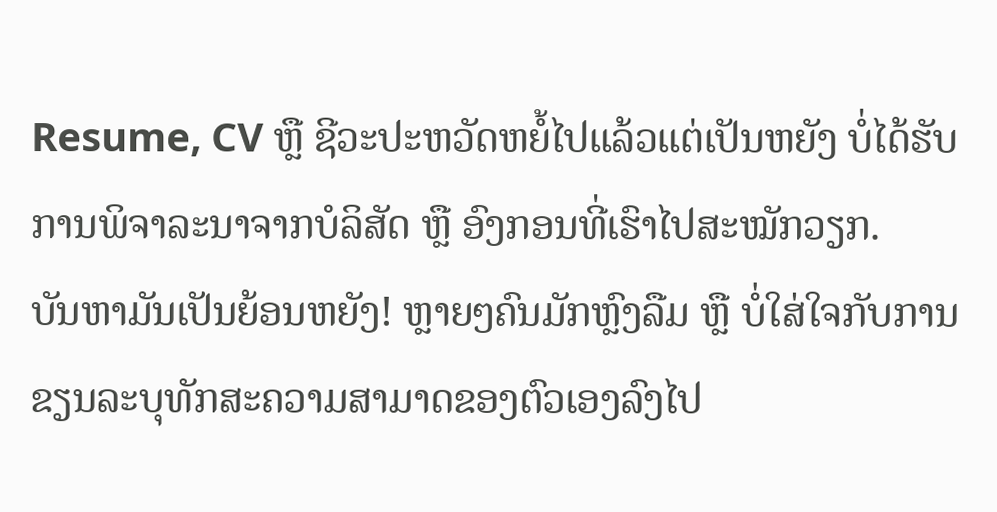Resume, CV ຫຼື ຊີວະປະຫວັດຫຍໍ້ໄປແລ້ວແຕ່ເປັນຫຍັງ ບໍ່ໄດ້ຮັບການພິຈາລະນາຈາກບໍລິສັດ ຫຼື ອົງກອນທີ່ເຮົາໄປສະໝັກວຽກ.
ບັນຫາມັນເປັນຍ້ອນຫຍັງ! ຫຼາຍໆຄົນມັກຫຼົງລືມ ຫຼື ບໍ່ໃສ່ໃຈກັບການຂຽນລະບຸທັກສະຄວາມສາມາດຂອງຕົວເອງລົງໄປ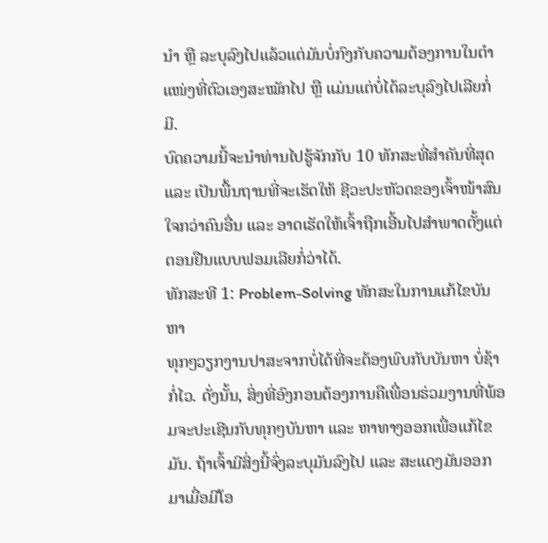ນຳ ຫຼື ລະບຸລົງໄປແລ້ວແຕ່ມັນບໍ່ກົງກັບຄວາມຕ້ອງການໃນຕໍາແໜ່ງທີ່ຕົວເອງສະໝັກໄປ ຫຼື ແມ່ນແຕ່ບໍ່ໄດ້ລະບຸລົງໄປເລີຍກໍ່ມີ.
ບົດຄວາມນີ້ຈະນໍາທ່ານໄປຮູ້ຈັກກັບ 10 ທັກສະທີ່ສໍາຄັນທີ່ສຸດ ແລະ ເປັນພື້ນຖານທີ່ຈະເຮັດໃຫ້ ຊີວະປະຫັວດຂອງເຈົ້າໜ້າສົນໃຈກວ່າຄົນອື່ນ ແລະ ອາດເຮັດໃຫ້ເຈົ້າຖືກເອີ້ນໄປສໍາພາດຕັ້ງແຕ່ຕອນຢືນແບບຟອມເລີຍກໍ່ວ່າໄດ້.
ທັກສະທີ 1: Problem-Solving ທັກສະໃນການແກ້ໄຂບັນຫາ
ທຸກໆວຽກງານປາສະຈາກບໍ່ໄດ້ທີ່ຈະຕ້ອງພົບກັບບັນຫາ ບໍ່ຊ້າ ກໍ່ໄວ. ດັ່ງນັ້ນ, ສິ່ງທີ່ອົງກອນຕ້ອງການຄືເພື່ອນຮ່ວມງານທີ່ພ້ອມຈະປະເຊີນກັບທຸກໆບັນຫາ ແລະ ຫາທາງອອກເພື່ອແກ້ໄຂມັນ. ຖ້າເຈົ້າມີສິ່ງນີ້ຈົ່ງລະບຸມັນລົງໄປ ແລະ ສະແດງມັນອອກມາເມື່ອມີໂອ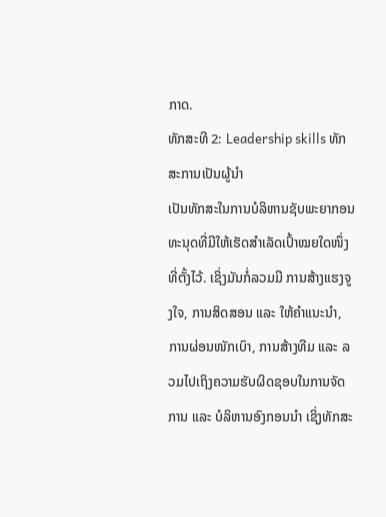ກາດ.
ທັກສະທີ 2: Leadership skills ທັກສະການເປັນຜູ້ນໍາ
ເປັນທັກສະໃນການບໍລິຫານຊັບພະຍາກອນທະນຸດທີ່ມີໃຫ້ເຮັດສໍາເລັດເປົ້າໝຍໃດໜຶ່ງທີ່ຕັ້ງໄວ້. ເຊິ່ງມັນກໍ່ລວມມີ ການສ້າງແຮງຈູງໃຈ, ການສິດສອນ ແລະ ໃຫ້ຄຳແນະນໍາ, ການຜ່ອນໜັກເບົາ, ການສ້າງທີມ ແລະ ລວມໄປເຖິງຄວາມຮັບຜິດຊອບໃນການຈັດການ ແລະ ບໍລິຫານອົງກອນນຳ ເຊິ່ງທັກສະ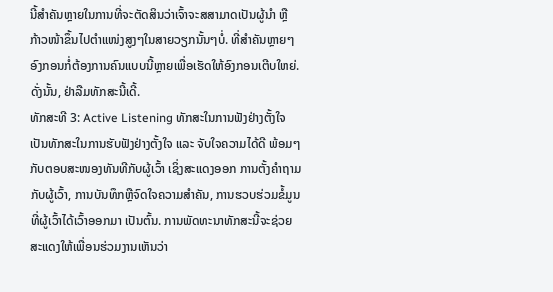ນີ້ສໍາຄັນຫຼາຍໃນການທີ່ຈະຕັດສິນວ່າເຈົ້າຈະສສາມາດເປັນຜູ້ນໍາ ຫຼື ກ້າວໜ້າຂຶ້ນໄປຕໍາແໜ່ງສູງໆໃນສາຍວຽກນັ້ນໆບໍ່. ທີ່ສຳຄັນຫຼາຍໆອົງກອນກໍ່ຕ້ອງການຄົນແບບນີ້ຫຼາຍເພື່ອເຮັດໃຫ້ອົງກອນເຕີບໃຫຍ່. ດັ່ງນັ້ນ, ຢ່າລືມທັກສະນີ້ເດີ້.
ທັກສະທີ 3: Active Listening ທັກສະໃນການຟັງຢ່າງຕັ້ງໃຈ
ເປັນທັກສະໃນການຮັບຟັງຢ່າງຕັ້ງໃຈ ແລະ ຈັບໃຈຄວາມໄດ້ດີ ພ້ອມໆກັບຕອບສະໜອງທັນທີກັບຜູ້ເວົ້າ ເຊິ່ງສະແດງອອກ ການຕັ້ງຄຳຖາມກັບຜູ້ເວົ້າ, ການບັນທຶກຫຼືຈົດໃຈຄວາມສໍາຄັນ, ການຮວບຮ່ວມຂໍ້ມູນທີ່ຜູ້ເວົ້າໄດ້ເວົ້າອອກມາ ເປັນຕົ້ນ. ການພັດທະນາທັກສະນີ້ຈະຊ່ວຍສະແດງໃຫ້ເພື່ອນຮ່ວມງານເຫັນວ່າ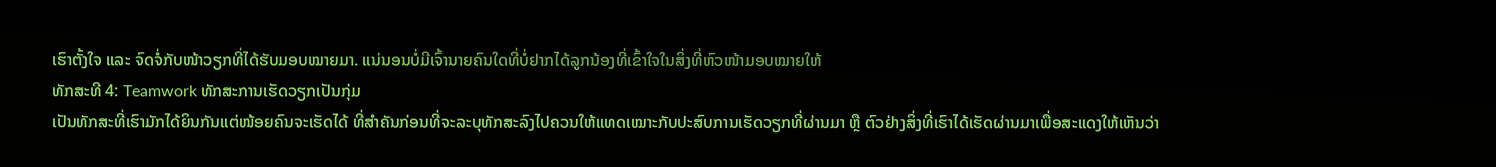ເຮົາຕັ້ງໃຈ ແລະ ຈົດຈໍ່ກັບໜ້າວຽກທີ່ໄດ້ຮັບມອບໝາຍມາ. ແນ່ນອນບໍ່ມີເຈົ້ານາຍຄົນໃດທີ່ບໍ່ຢາກໄດ້ລູກນ້ອງທີ່ເຂົ້າໃຈໃນສິ່ງທີ່ຫົວໜ້າມອບໝາຍໃຫ້
ທັກສະທີ 4: Teamwork ທັກສະການເຮັດວຽກເປັນກຸ່ມ
ເປັນທັກສະທີ່ເຮົາມັກໄດ້ຍິນກັນແຕ່ໜ້ອຍຄົນຈະເຮັດໄດ້ ທີ່ສໍາຄັນກ່ອນທີ່ຈະລະບຸທັກສະລົງໄປຄວນໃຫ້ແທດເໝາະກັບປະສົບການເຮັດວຽກທີ່ຜ່ານມາ ຫຼື ຕົວຢ່າງສິ່ງທີ່ເຮົາໄດ້ເຮັດຜ່ານມາເພື່ອສະແດງໃຫ້ເຫັນວ່າ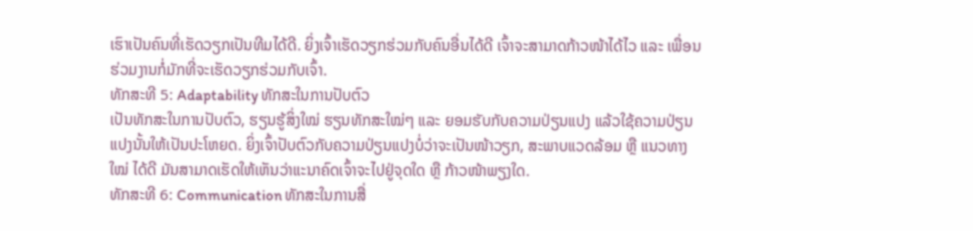ເຮົາເປັນຄົນທີ່ເຮັດວຽກເປັນທີມໄດ້ດີ. ຍິ່ງເຈົ້າເຮັດວຽກຮ່ວມກັບຄົນອື່ນໄດ້ດີ ເຈົ້າຈະສາມາດກ້າວໜ້າໄດ້ໄວ ແລະ ເພື່ອນຮ່ວມງານກໍ່ມັກທີ່ຈະເຮັດວຽກຮ່ວມກັບເຈົ້າ.
ທັກສະທີ 5: Adaptability ທັກສະໃນການປັບຕົວ
ເປັນທັກສະໃນການປັບຕົວ, ຮຽນຮູ້ສິ່ງໃໝ່ ຮຽນທັກສະໃໝ່ໆ ແລະ ຍອມຮັບກັບຄວາມປ່ຽນແປງ ແລ້ວໃຊ້ຄວາມປ່ຽນແປງນັ້ນໃຫ້ເປັນປະໂຫຍດ. ຍິ່ງເຈົ້າປັບຕົວກັບຄວາມປ່ຽນແປງບໍ່ວ່າຈະເປັນໜ້າວຽກ, ສະພາບແວດລ້ອມ ຫຼື ແນວທາງໃໝ່ ໄດ້ດີ ມັນສາມາດເຮັດໃຫ້ເຫັນວ່າແະນາຄົດເຈົ້າຈະໄປຢູ່ຈຸດໃດ ຫຼື ກ້າວໜ້າພຽງໃດ.
ທັກສະທີ 6: Communication ທັກສະໃນການສື່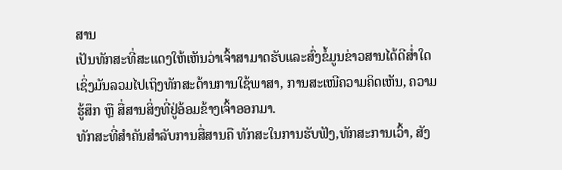ສານ
ເປັນທັກສະທີ່ສະແດງໃຫ້ເຫັນວ່າເຈົ້າສາມາດຮັບແລະສົ່ງຂໍ້ມູນຂ່າວສານໄດ້ດີສ່ຳໃດ ເຊິ່ງມັນລວມໄປເຖິງທັກສະດ້ານການໃຊ້ພາສາ, ການສະເໜີຄວາມຄິດເຫັນ, ຄວາມຮູ້ສຶກ ຫຼື ສື່ສານສິ່ງທີ່ຢູ່ອ້ອມຂ້າງເຈົ້າອອກມາ.
ທັກສະທີ່ສໍາຄັນສໍາລັບການສື່ສານຄື ທັກສະໃນການຮັບຟັງ,ທັກສະການເວົ້າ, ສັງ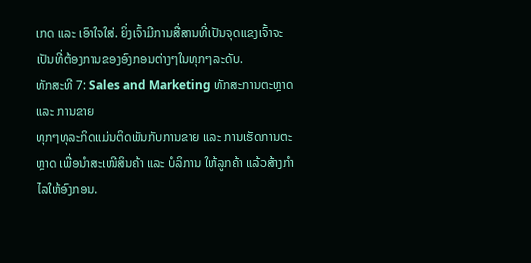ເກດ ແລະ ເອົາໃຈໃສ່. ຍິ່ງເຈົ້າມີການສື່ສານທີ່ເປັນຈຸດແຂງເຈົ້າຈະເປັນທີ່ຕ້ອງການຂອງອົງກອນຕ່າງໆໃນທຸກໆລະດັບ.
ທັກສະທີ 7: Sales and Marketing ທັກສະການຕະຫຼາດ ແລະ ການຂາຍ
ທຸກໆທຸລະກິດແມ່ນຕິດພັນກັບການຂາຍ ແລະ ການເຮັດການຕະຫຼາດ ເພື່ອນໍາສະເໜີສິນຄ້າ ແລະ ບໍລິການ ໃຫ້ລູກຄ້າ ແລ້ວສ້າງກໍາໄລໃຫ້ອົງກອນ.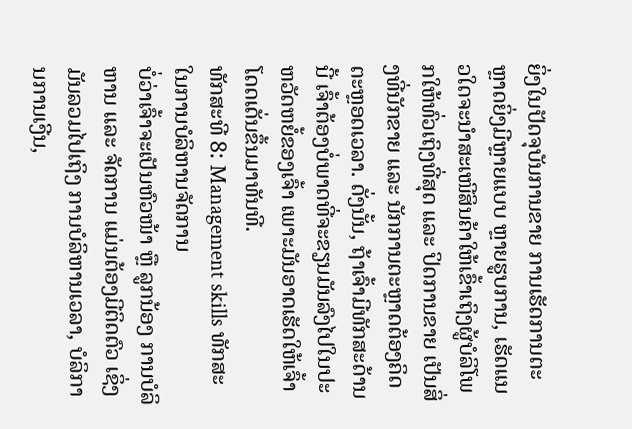ຍິ່ງໃນປັດຈຸບັນການຂາຍ ການເຮັດການຕະຫຼາດຍິ່ງມີຫຼາຍແບບ ຫຼາຍຮູບການ, ເຮັດແນວໃດຈະນໍາສະເໜີສິນຄ້າໃຫ້ເຂົ້າເຖິງຜູ້ບໍລິໂພກໃຫ້ທົ່ວເຖິງທີ່ສຸດ ແລະ ປິດການຂາຍ ເປັນສິ່ງທີ່ນັກຂາຍ ແລະ ນັກການຕະຫຼາດຕ້ອງຄິດຕະຫຼອດເວລາ. ດັ່ງນັ້ນ, ຖ້າເຈົ້າມີທັກສະດ້ານນີ້ ເຈົ້າຕ້ອງບໍ່ພາດທີ່ຈະຂຽນມັນລົງໄປໃນປະຫວັດຫຍໍ້ຂອງເຈົ້າ ເພາະມັນອາດເຮັດໃຫ້ເຈົ້າໂດດເດັ່ນຂຶ້ນມາທັນທີ.
ທັກສະທີ 8: Management skills ທັກສະໃນການບໍລິຫານຈັດການ
ບໍ່ວ່າເຈົ້າຈະເປັນຫົວໜ້າ ຫຼື ລູກນ້ອງ ການບໍລິຫານ ແລະ ຈັດການ ແມ່ນຕ້ອງມີຕິດຕົວ ເຊິ່ງມັນລວມໄປເຖິງ ການບໍລິຫານເວລາ, ບໍລິການການເງີນ,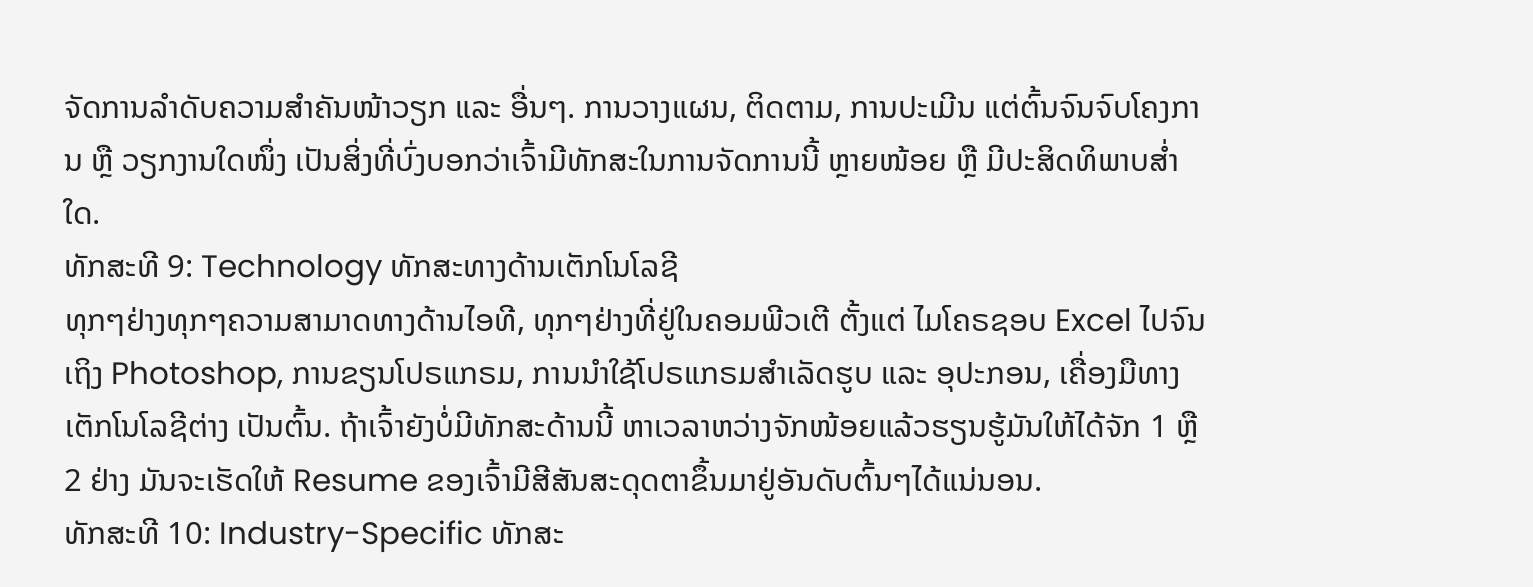ຈັດການລຳດັບຄວາມສໍາຄັນໜ້າວຽກ ແລະ ອື່ນໆ. ການວາງແຜນ, ຕິດຕາມ, ການປະເມີນ ແຕ່ຕົ້ນຈົນຈົບໂຄງການ ຫຼື ວຽກງານໃດໜຶ່ງ ເປັນສິ່ງທີ່ບົ່ງບອກວ່າເຈົ້າມີທັກສະໃນການຈັດການນີ້ ຫຼາຍໜ້ອຍ ຫຼື ມີປະສິດທິພາບສ່ຳໃດ.
ທັກສະທີ 9: Technology ທັກສະທາງດ້ານເຕັກໂນໂລຊີ
ທຸກໆຢ່າງທຸກໆຄວາມສາມາດທາງດ້ານໄອທີ, ທຸກໆຢ່າງທີ່ຢູ່ໃນຄອມພີວເຕີ ຕັ້ງແຕ່ ໄມໂຄຣຊອບ Excel ໄປຈົນເຖິງ Photoshop, ການຂຽນໂປຣແກຣມ, ການນໍາໃຊ້ໂປຣແກຣມສໍາເລັດຮູບ ແລະ ອຸປະກອນ, ເຄື່ອງມືທາງເຕັກໂນໂລຊີຕ່າງ ເປັນຕົ້ນ. ຖ້າເຈົ້າຍັງບໍ່ມີທັກສະດ້ານນີ້ ຫາເວລາຫວ່າງຈັກໜ້ອຍແລ້ວຮຽນຮູ້ມັນໃຫ້ໄດ້ຈັກ 1 ຫຼື 2 ຢ່າງ ມັນຈະເຮັດໃຫ້ Resume ຂອງເຈົ້າມີສີສັນສະດຸດຕາຂຶ້ນມາຢູ່ອັນດັບຕົ້ນໆໄດ້ແນ່ນອນ.
ທັກສະທີ 10: Industry-Specific ທັກສະ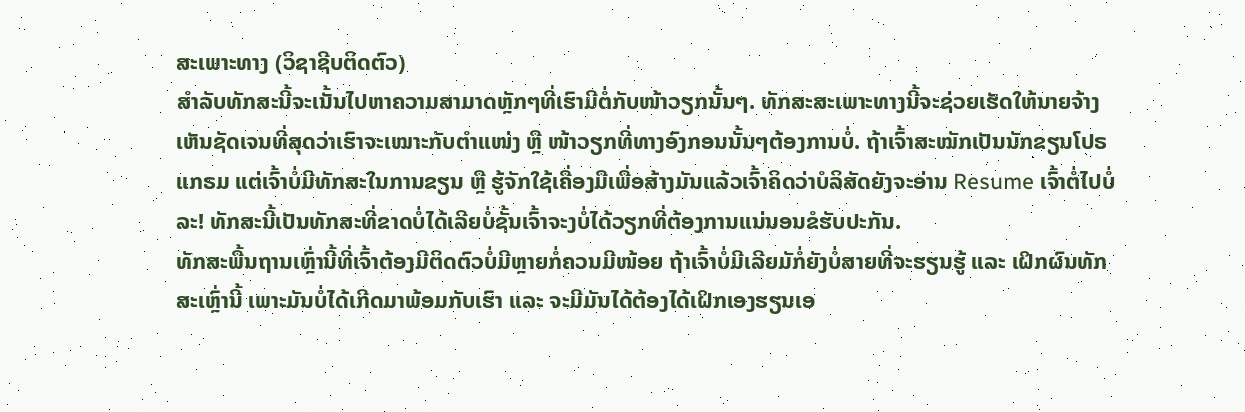ສະເພາະທາງ (ວິຊາຊີບຕິດຕົວ)
ສຳລັບທັກສະນີ້ຈະເນັ້ນໄປຫາຄວາມສາມາດຫຼັກໆທີ່ເຮົາມີຕໍ່ກັບໜ້າວຽກນັ້ນໆ. ທັກສະສະເພາະທາງນີ້ຈະຊ່ວຍເຮັດໃຫ້ນາຍຈ້າງເຫັນຊັດເຈນທີ່ສຸດວ່າເຮົາຈະເໝາະກັບຕໍາແໜ່ງ ຫຼື ໜ້າວຽກທີ່ທາງອົງກອນນັ້ນໆຕ້ອງການບໍ່. ຖ້າເຈົ້າສະໝັກເປັນນັກຂຽນໂປຣແກຣມ ແຕ່ເຈົ້າບໍ່ມີທັກສະໃນການຂຽນ ຫຼື ຮູ້ຈັກໃຊ້ເຄື່ອງມືເພື່ອສ້າງມັນແລ້ວເຈົ້າຄິດວ່າບໍລິສັດຍັງຈະອ່ານ Resume ເຈົ້າຕໍ່ໄປບໍ່ລະ! ທັກສະນີ້ເປັນທັກສະທີ່ຂາດບໍ່ໄດ້ເລີຍບໍ່ຊັ້ນເຈົ້າຈະງບໍ່ໄດ້ວຽກທີ່ຕ້ອງການແນ່ນອນຂໍຮັບປະກັນ.
ທັກສະພື້ນຖານເຫຼົ່ານີ້ທີ່ເຈົ້າຕ້ອງມີຕິດຕົວບໍ່ມີຫຼາຍກໍ່ຄວນມີໜ້ອຍ ຖ້າເຈົ້າບໍ່ມີເລີຍມັກໍ່ຍັງບໍ່ສາຍທີ່ຈະຮຽນຮູ້ ແລະ ເຝິກຜົນທັກສະເຫຼົ່ານີ້ ເພາະມັນບໍ່ໄດ້ເກີດມາພ້ອມກັບເຮົາ ແລະ ຈະມີມັນໄດ້ຕ້ອງໄດ້ເຝິກເອງຮຽນເອ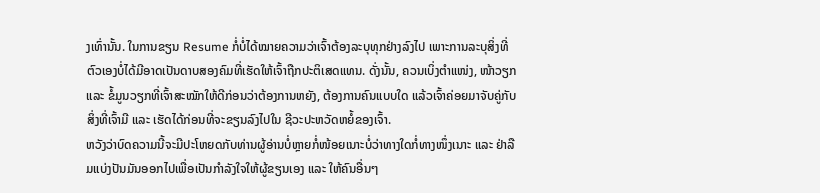ງເທົ່ານັ້ນ. ໃນການຂຽນ Resume ກໍ່ບໍ່ໄດ້ໝາຍຄວາມວ່າເຈົ້າຕ້ອງລະບຸທຸກຢ່າງລົງໄປ ເພາະການລະບຸສິ່ງທີ່ຕົວເອງບໍ່ໄດ້ມີອາດເປັນດາບສອງຄົມທີ່ເຮັດໃຫ້ເຈົ້າຖືກປະຕິເສດແທນ. ດັ່ງນັ້ນ, ຄວນເບິ່ງຕໍາແໜ່ງ, ໜ້າວຽກ ແລະ ຂໍ້ມູນວຽກທີ່ເຈົ້າສະໝັກໃຫ້ດີກ່ອນວ່າຕ້ອງການຫຍັງ, ຕ້ອງການຄົນແບບໃດ ແລ້ວເຈົ້າຄ່ອຍມາຈັບຄູ່ກັບສິ່ງທີ່ເຈົ້າມີ ແລະ ເຮັດໄດ້ກ່ອນທີ່ຈະຂຽນລົງໄປໃນ ຊີວະປະຫວັດຫຍໍ້ຂອງເຈົ້າ.
ຫວັງວ່າບົດຄວາມນີ້ຈະມີປະໂຫຍດກັບທ່ານຜູ້ອ່ານບໍ່ຫຼາຍກໍ່ໜ້ອຍເນາະບໍ່ວ່າທາງໃດກໍ່ທາງໜຶ່ງເນາະ ແລະ ຢ່າລືມແບ່ງປັນມັນອອກໄປເພື່ອເປັນກໍາລັງໃຈໃຫ້ຜູ້ຂຽນເອງ ແລະ ໃຫ້ຄົນອື່ນໆ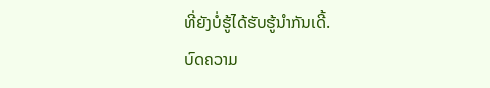ທີ່ຍັງບໍ່ຮູ້ໄດ້ຮັບຮູ້ນຳກັນເດີ້.
ບົດຄວາມ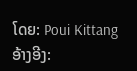ໂດຍ: Poui Kittang
ອ້າງອີງ: